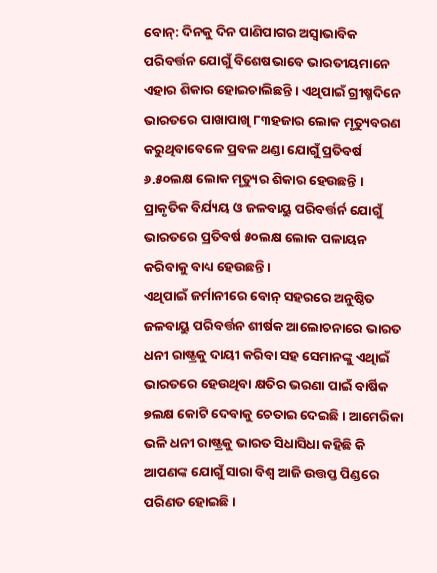ବୋନ୍: ଦିନକୁ ଦିନ ପାଣିପାଗର ଅସ୍ୱାଭାବିକ ପରିବର୍ତ୍ତନ ଯୋଗୁଁ ବିଶେଷଭାବେ ଭାରତୀୟମାନେ ଏହାର ଶିକାର ହୋଇଚାଲିଛନ୍ତି । ଏଥିପାଇଁ ଗ୍ରୀଷ୍ମଦିନେ ଭାରତରେ ପାଖାପାଖି ୮୩ହଜାର ଲୋକ ମୃତ୍ୟୁବରଣ କରୁଥିବାବେଳେ ପ୍ରବଳ ଥଣ୍ଡା ଯୋଗୁଁ ପ୍ରତିବର୍ଷ ୬.୫୦ଲକ୍ଷ ଲୋକ ମୃତ୍ୟୁର ଶିକାର ହେଉଛନ୍ତି । ପ୍ରାକୃତିକ ବିର୍ଯ୍ୟୟ ଓ ଜଳବାୟୁ ପରିବର୍ତ୍ତର୍ନ ଯୋଗୁଁ ଭାରତରେ ପ୍ରତିବର୍ଷ ୫୦ଲକ୍ଷ ଲୋକ ପଳାୟନ କରିବାକୁ ବାଧ୍ୟ ହେଉଛନ୍ତି ।
ଏଥିପାଇଁ ଜର୍ମାନୀରେ ବୋନ୍ ସହରରେ ଅନୁଷ୍ଠିତ ଜଳବାୟୁ ପରିବର୍ତ୍ତନ ଶୀର୍ଷକ ଆଲୋଚନାରେ ଭାରତ ଧନୀ ରାଷ୍ଟ୍ରକୁ ଦାୟୀ କରିବା ସହ ସେମାନଙ୍କୁ ଏଥିାଇଁ ଭାରତରେ ହେଉଥିବା କ୍ଷତିର ଭରଣା ପାଇଁ ବାର୍ଷିକ ୭ଲକ୍ଷ କୋଟି ଦେବାକୁ ଚେତାଇ ଦେଇଛି । ଆମେରିକା ଭଳି ଧନୀ ରାଷ୍ଟ୍ରକୁ ଭାରତ ସିଧାସିଧା କହିଛି କି ଆପଣଙ୍କ ଯୋଗୁଁ ସାରା ବିଶ୍ୱ ଆଜି ଉତ୍ତପ୍ତ ପିଣ୍ଡରେ ପରିଣତ ହୋଇଛି ।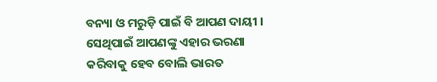ବନ୍ୟା ଓ ମରୁଡ଼ି ପାଇଁ ବି ଆପଣ ଦାୟୀ । ସେଥିପାଇଁ ଆପଣଙ୍କୁ ଏହାର ଭରଣା କରିବାକୁ ହେବ ବୋଲି ଭାରତ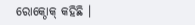ରୋକ୍ଠୋକ୍ କହିଛି ।